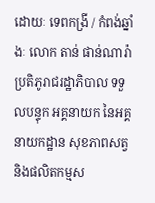ដោយៈ ទេពកង្រី / កំពង់ឆ្នាំងៈ លោក តាន់ ផាន់ណារ៉ា ប្រតិភូរាជរដ្ឋាភិបាល ទទួលបន្ទុក អគ្គនាយក នៃអគ្គនាយកដ្ឋាន សុខភាពសត្វ និងផលិតកម្មស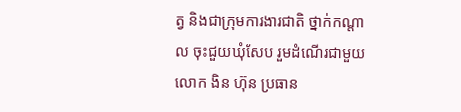ត្វ និងជាក្រុមការងារជាតិ ថ្នាក់កណ្ដាល ចុះជួយឃុំសែប រួមដំណើរជាមួយលោក ងិន ហ៊ុន ប្រធាន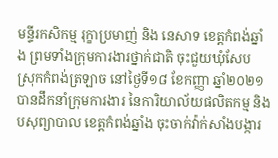មន្ទីរកសិកម្ម រុក្ខាប្រមាញ់ និង នេសាទ ខេត្តកំពង់ឆ្នាំង ព្រមទាំងក្រុមការងារថ្នាក់ជាតិ ចុះជួយឃុំសែប ស្រុកកំពង់ត្រឡាច នៅថ្ងៃទី១៨ ខែកញ្ញា ឆ្នាំ២០២១ បានដឹកនាំក្រុមការងារ នៃការិយាល័យផលិតកម្ម និង បសុព្យាបាល ខេត្តកំពង់ឆ្នាំង ចុះចាក់វ៉ាក់សាំងបង្ការ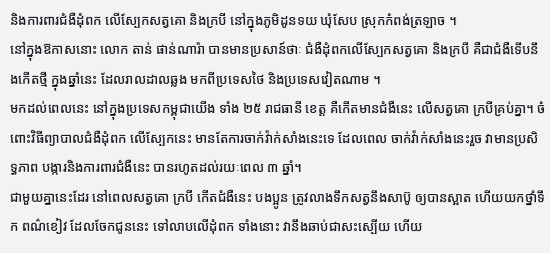និងការពារជំងឺដុំពក លើស្បែកសត្វគោ និងក្របី នៅក្នុងភូមិដូនទយ ឃុំសែប ស្រុកកំពង់ត្រឡាច ។
នៅក្នុងឱកាសនោះ លោក តាន់ ផាន់ណារ៉ា បានមានប្រសាន៍ថាៈ ជំងឺដុំពកលើស្បែកសត្វគោ និងក្របី គឺជាជំងឺទើបនឹងកើតថ្មី ក្នុងឆ្នាំនេះ ដែលរាលដាលឆ្លង មកពីប្រទេសថៃ និងប្រទេសវៀតណាម ។
មកដល់ពេលនេះ នៅក្នុងប្រទេសកម្ពុជាយើង ទាំង ២៥ រាជធានី ខេត្ត គឺកើតមានជំងឺនេះ លើសត្វគោ ក្របីគ្រប់គ្នា។ ចំពោះវិធីព្យាបាលជំងឺដុំពក លើស្បែកនេះ មានតែការចាក់វ៉ាក់សាំងនេះទេ ដែលពេល ចាក់វ៉ាក់សាំងនេះរួច វាមានប្រសិទ្ធភាព បង្ការនិងការពារជំងឺនេះ បានរហូតដល់រយៈពេល ៣ ឆ្នាំ។
ជាមួយគ្នានេះដែរ នៅពេលសត្វគោ ក្របី កើតជំងឺនេះ បងប្អូន ត្រូវលាងទឹកសត្វនឹងសាប៊ូ ឲ្យបានស្អាត ហើយយកថ្នាំទឹក ពណ៌ខៀវ ដែលចែកជូននេះ ទៅលាបលើដុំពក ទាំងនោះ វានឹងឆាប់ជាសះស្បើយ ហើយ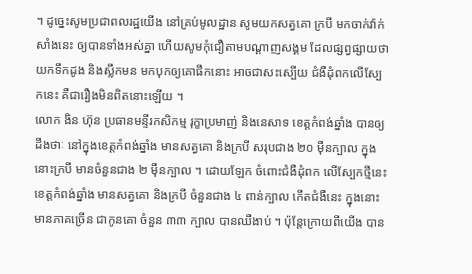។ ដូច្នេះសូមប្រជាពលរដ្ឋយើង នៅគ្រប់មូលដ្ឋាន សូមយកសត្វគោ ក្របី មកចាក់វ៉ាក់សាំងនេះ ឲ្យបានទាំងអស់គ្នា ហើយសូមកុំជឿតាមបណ្ដាញសង្គម ដែលផ្សព្វផ្សាយថា យកទឹកដូង និងស្លឹកមន មកបុកឲ្យគោផឹកនោះ អាចជាសះស្បើយ ជំងឺដុំពកលើស្បែកនេះ គឺជារឿងមិនពិតនោះឡើយ ។
លោក ងិន ហ៊ុន ប្រធានមន្ទីរកសិកម្ម រុក្ខាប្រមាញ់ និងនេសាទ ខេត្តកំពង់ឆ្នាំង បានឲ្យដឹងថាៈ នៅក្នុងខេត្តកំពង់ឆ្នាំង មានសត្វគោ និងក្របី សរុបជាង ២០ ម៉ឺនក្បាល ក្នុងនោះក្របី មានចំនួនជាង ២ ម៉ឺនក្បាល ។ ដោយឡែក ចំពោះជំងឺដុំពក លើស្បែកថ្មីនេះ ខេត្តកំពង់ឆ្នាំង មានសត្វគោ និងក្របី ចំនួនជាង ៤ ពាន់ក្បាល កើតជំងឺនេះ ក្នុងនោះ មានភាគច្រើន ជាកូនគោ ចំនួន ៣៣ ក្បាល បានឈឺងាប់ ។ ប៉ុន្តែក្រោយពីយើង បាន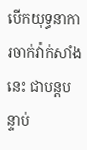បើកយុទ្ធនាការចាក់វ៉ាក់សាំងនេះ ជាបន្តបន្ទាប់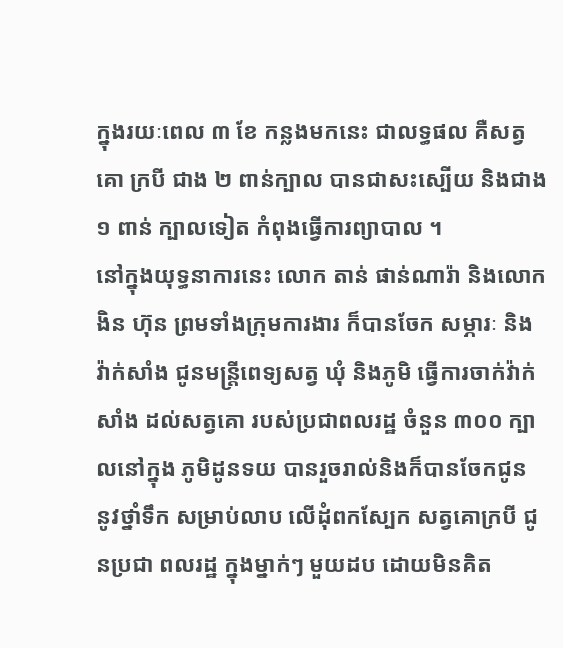ក្នុងរយៈពេល ៣ ខែ កន្លងមកនេះ ជាលទ្ធផល គឺសត្វគោ ក្របី ជាង ២ ពាន់ក្បាល បានជាសះស្បើយ និងជាង ១ ពាន់ ក្បាលទៀត កំពុងធ្វើការព្យាបាល ។
នៅក្នុងយុទ្ធនាការនេះ លោក តាន់ ផាន់ណារ៉ា និងលោក ងិន ហ៊ុន ព្រមទាំងក្រុមការងារ ក៏បានចែក សម្ភារៈ និងវ៉ាក់សាំង ជូនមន្ត្រីពេទ្យសត្វ ឃុំ និងភូមិ ធ្វើការចាក់វ៉ាក់សាំង ដល់សត្វគោ របស់ប្រជាពលរដ្ឋ ចំនួន ៣០០ ក្បាលនៅក្នុង ភូមិដូនទយ បានរួចរាល់និងក៏បានចែកជូន នូវថ្នាំទឹក សម្រាប់លាប លើដុំពកស្បែក សត្វគោក្របី ជូនប្រជា ពលរដ្ឋ ក្នុងម្នាក់ៗ មួយដប ដោយមិនគិត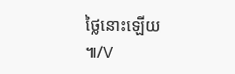ថ្លៃនោះឡើយ ៕/V